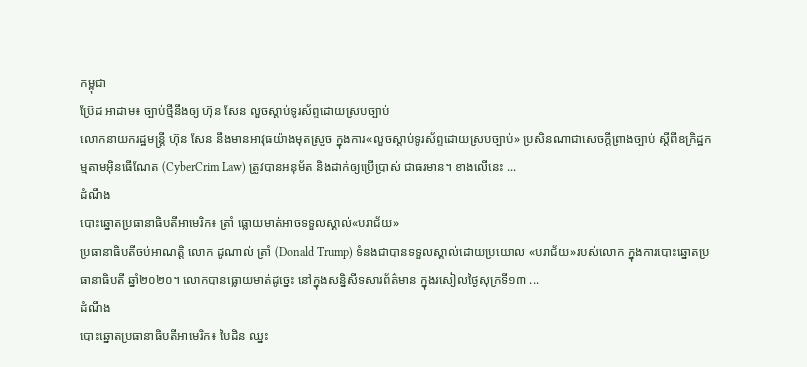កម្ពុជា
ប្រ៊ែដ អាដាម៖ ច្បាប់ថ្មីនឹងឲ្យ ហ៊ុន សែន លួចស្ដាប់ទូរស័ព្ទដោយស្របច្បាប់
លោកនាយករដ្ឋមន្ត្រី ហ៊ុន សែន នឹងមានអាវុធយ៉ាងមុតស្រួច ក្នុងការ«លួចស្ដាប់ទូរស័ព្ទដោយស្របច្បាប់» ប្រសិនណាជាសេចក្ដីព្រាងច្បាប់ ស្ដីពីឧក្រិដ្ឋកម្មតាមអ៊ិនធើណែត (CyberCrim Law) ត្រូវបានអនុម័ត និងដាក់ឲ្យប្រើប្រាស់ ជាធរមាន។ ខាងលើនេះ ...
ដំណឹង
បោះឆ្នោតប្រធានាធិបតីអាមេរិក៖ ត្រាំ ធ្លោយមាត់អាចទទួលស្គាល់«បរាជ័យ»
ប្រធានាធិបតីចប់អាណត្តិ លោក ដូណាល់ ត្រាំ (Donald Trump) ទំនងជាបានទទួលស្គាល់ដោយប្រយោល «បរាជ័យ»របស់លោក ក្នុងការបោះឆ្នោតប្រធានាធិបតី ឆ្នាំ២០២០។ លោកបានធ្លោយមាត់ដូច្នេះ នៅក្នុងសន្និសីទសារព័ត៌មាន ក្នុងរសៀលថ្ងៃសុក្រទី១៣ ...
ដំណឹង
បោះឆ្នោតប្រធានាធិបតីអាមេរិក៖ បៃដិន ឈ្នះ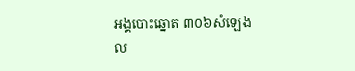អង្គបោះឆ្នោត ៣០៦សំឡេង
ល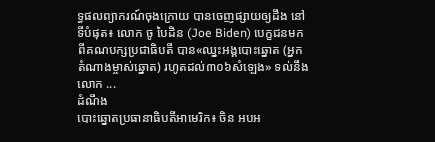ទ្ធផលព្យាករណ៍ចុងក្រោយ បានចេញផ្សាយឲ្យដឹង នៅទីបំផុត៖ លោក ចូ បៃដិន (Joe Biden) បេក្ខជនមកពីគណបក្សប្រជាធិបតី បាន«ឈ្នះអង្គបោះឆ្នោត (អ្នកតំណាងម្ចាស់ឆ្នោត) រហូតដល់៣០៦សំឡេង» ទល់នឹងលោក ...
ដំណឹង
បោះឆ្នោតប្រធានាធិបតីអាមេរិក៖ ចិន អបអ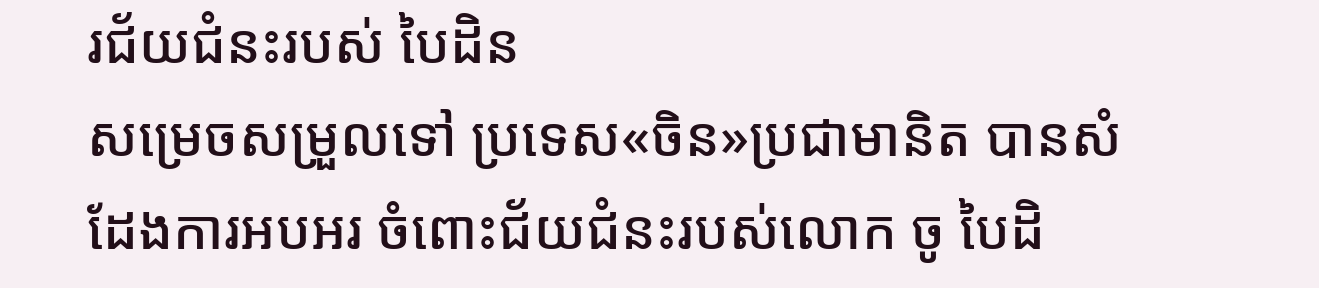រជ័យជំនះរបស់ បៃដិន
សម្រេចសម្រួលទៅ ប្រទេស«ចិន»ប្រជាមានិត បានសំដែងការអបអរ ចំពោះជ័យជំនះរបស់លោក ចូ បៃដិ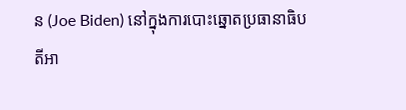ន (Joe Biden) នៅក្នុងការបោះឆ្នោតប្រធានាធិបតីអា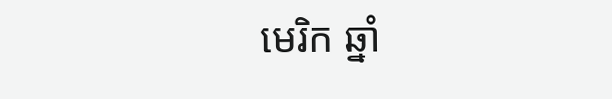មេរិក ឆ្នាំ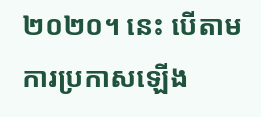២០២០។ នេះ បើតាមការប្រកាសឡើង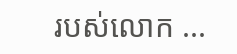របស់លោក ...